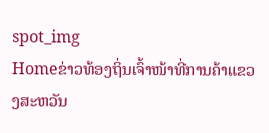spot_img
Homeຂ່າວທ້ອງຖິ່ນເຈົ້າໜ້າທີ່ການຄ້າແຂວງສະຫວັນ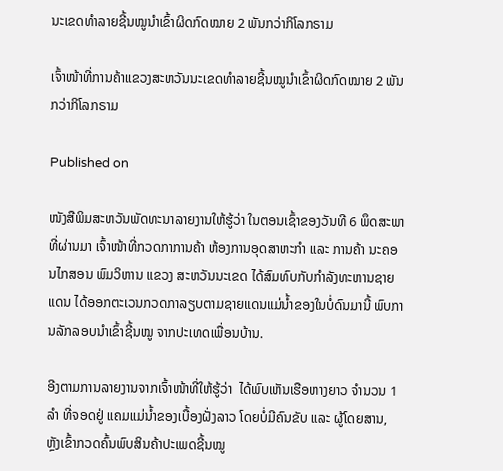ນະເຂດທຳລາຍຊີ້ນໝູນຳເຂົ້າຜິດກົດໝາຍ 2 ພັນກວ່າກິໂລກຣາມ

ເຈົ້າໜ້າທີ່ການຄ້າແຂວງສະຫວັນນະເຂດທຳລາຍຊີ້ນໝູນຳເຂົ້າຜິດກົດໝາຍ 2 ພັນກວ່າກິໂລກຣາມ

Published on

ໜັງສືພິມສະຫວັນພັດທະນາລາຍງານໃຫ້ຮູ້ວ່າ ໃນຕອນເຊົ້າຂອງວັນທີ 6 ພຶດສະພາທີ່ຜ່ານມາ ເຈົ້າໜ້າທີ່ກວດກາການຄ້າ ຫ້ອງການອຸດສາຫະກໍາ ແລະ ການຄ້າ ນະຄອນໄກສອນ ພົມວິຫານ ແຂວງ ສະຫວັນນະເຂດ ໄດ້ສົມທົບກັບກໍາລັງທະຫານຊາຍແດນ ໄດ້ອອກຕະເວນກວດກາລຽບຕາມຊາຍແດນແມ່ນໍ້າຂອງໃນບໍ່ດົນມານີ້ ພົບການລັກລອບນໍາເຂົ້າຊີ້ນໝູ ຈາກປະເທດເພື່ອນບ້ານ.

ອີງຕາມການລາຍງານຈາກເຈົ້າໜ້າທີ່ໃຫ້ຮູ້ວ່າ  ໄດ້ພົບເຫັນເຮືອຫາງຍາວ ຈໍານວນ 1 ລໍາ ທີ່ຈອດຢູ່ ແຄມແມ່ນໍ້າຂອງເບື້ອງຝັ່ງລາວ ໂດຍບໍ່ມີຄົນຂັບ ແລະ ຜູ້ໂດຍສານ, ຫຼັງເຂົ້າກວດຄົ້ນພົບສິນຄ້າປະເພດຊີ້ນໝູ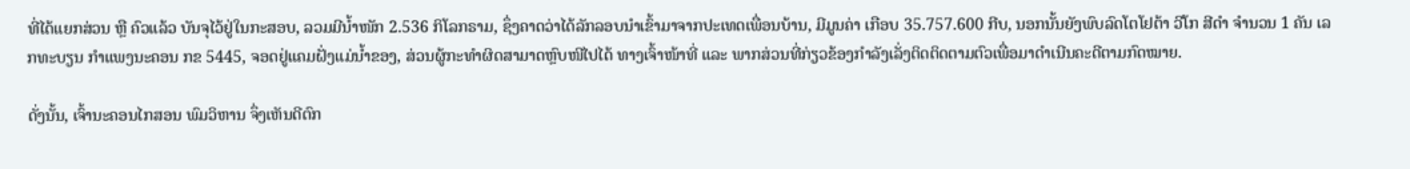ທີ່ໄດ້ແຍກສ່ວນ ຫຼື ຄົວແລ້ວ ບັນຈຸໄວ້ຢູ່ໃນກະສອບ, ລວມມີນໍ້າໜັກ 2.536 ກິໂລກຣາມ, ຊຶ່ງຄາດວ່າໄດ້ລັກລອບນໍາເຂົ້າມາຈາກປະເທດເພື່ອນບ້ານ, ມີມູນຄ່າ ເກືອບ 35.757.600 ກີບ, ນອກນັ້ນຍັງພົບລົດໂຕໂຢຕ້າ ວີໂກ ສີດໍາ ຈໍານວນ 1 ຄັນ ເລກທະບຽນ ກໍາແພງນະຄອນ ກຂ 5445, ຈອດຢູ່ແຄມຝັ່ງແມ່ນໍ້າຂອງ, ສ່ວນຜູ້ກະທໍາຜິດສາມາດຫຼົບໜີໄປໄດ້ ທາງເຈົ້າໜ້າທີ່ ແລະ ພາກສ່ວນທີ່ກ່ຽວຂ້ອງກໍາລັງເລັ່ງຕິດຕິດຕາມຕົວເພື່ອມາດໍາເນີນຄະດີຕາມກົດໝາຍ.

ດັ່ງນັ້ນ, ເຈົ້ານະຄອນໄກສອນ ພົມວິຫານ ຈຶ່ງເຫັນດີຕົກ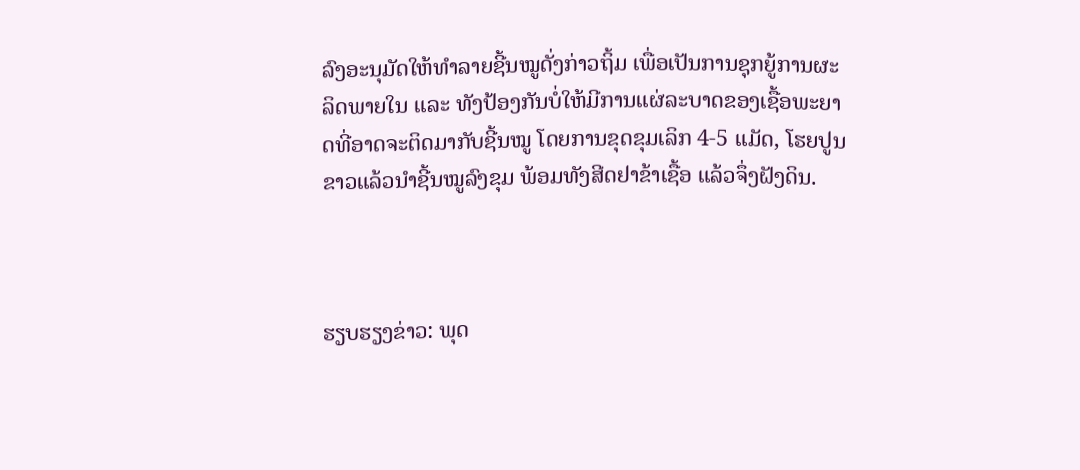ລົງອະນຸມັດໃຫ້ທໍາລາຍຊີ້ນໝູດັ່ງກ່າວຖິ້ມ ເພື່ອເປັນການຊຸກຍູ້ການຜະລິດພາຍໃນ ແລະ ທັງປ້ອງກັນບໍ່ໃຫ້ມີການແຜ່ລະບາດຂອງເຊື້ອພະຍາດທີ່ອາດຈະຕິດມາກັບຊີ້ນໝູ ໂດຍການຂຸດຂຸມເລິກ 4-5 ແມັດ, ໂຮຍປູນຂາວແລ້ວນໍາຊີ້ນໝູລົງຂຸມ ພ້ອມທັງສີດຢາຂ້າເຊື້ອ ແລ້ວຈຶ່ງຝັງດິນ.



ຮຽບຮຽງຂ່າວ: ພຸດ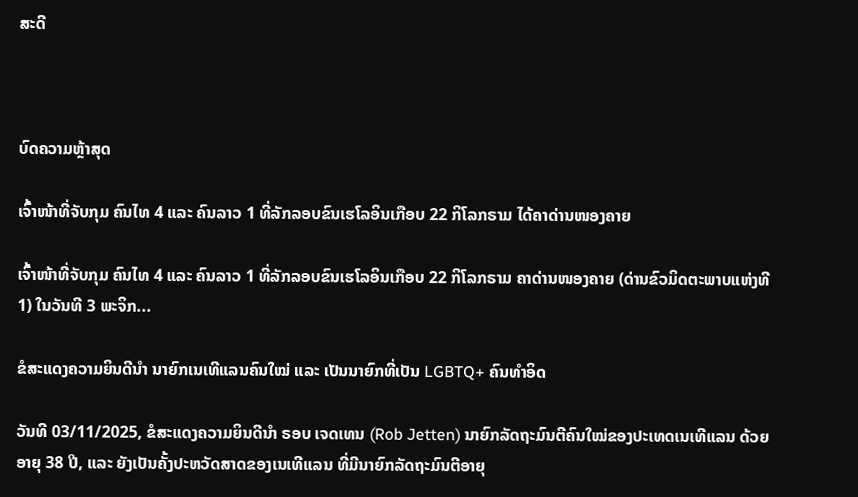ສະດີ



ບົດຄວາມຫຼ້າສຸດ

ເຈົ້າໜ້າທີ່ຈັບກຸມ ຄົນໄທ 4 ແລະ ຄົນລາວ 1 ທີ່ລັກລອບຂົນເຮໂລອິນເກືອບ 22 ກິໂລກຣາມ ໄດ້ຄາດ່ານໜອງຄາຍ

ເຈົ້າໜ້າທີ່ຈັບກຸມ ຄົນໄທ 4 ແລະ ຄົນລາວ 1 ທີ່ລັກລອບຂົນເຮໂລອິນເກືອບ 22 ກິໂລກຣາມ ຄາດ່ານໜອງຄາຍ (ດ່ານຂົວມິດຕະພາບແຫ່ງທີ 1) ໃນວັນທີ 3 ພະຈິກ...

ຂໍສະແດງຄວາມຍິນດີນຳ ນາຍົກເນເທີແລນຄົນໃໝ່ ແລະ ເປັນນາຍົກທີ່ເປັນ LGBTQ+ ຄົນທຳອິດ

ວັນທີ 03/11/2025, ຂໍສະແດງຄວາມຍິນດີນຳ ຣອບ ເຈດເທນ (Rob Jetten) ນາຍົກລັດຖະມົນຕີຄົນໃໝ່ຂອງປະເທດເນເທີແລນ ດ້ວຍອາຍຸ 38 ປີ, ແລະ ຍັງເປັນຄັ້ງປະຫວັດສາດຂອງເນເທີແລນ ທີ່ມີນາຍົກລັດຖະມົນຕີອາຍຸ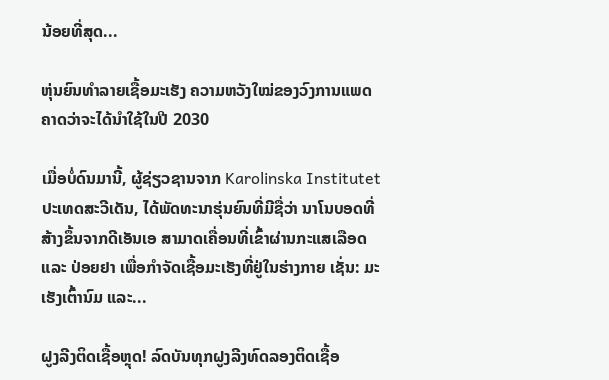ນ້ອຍທີ່ສຸດ...

ຫຸ່ນຍົນທຳລາຍເຊື້ອມະເຮັງ ຄວາມຫວັງໃໝ່ຂອງວົງການແພດ ຄາດວ່າຈະໄດ້ນໍາໃຊ້ໃນປີ 2030

ເມື່ອບໍ່ດົນມານີ້, ຜູ້ຊ່ຽວຊານຈາກ Karolinska Institutet ປະເທດສະວີເດັນ, ໄດ້ພັດທະນາຮຸ່ນຍົນທີ່ມີຊື່ວ່າ ນາໂນບອດທີ່ສ້າງຂຶ້ນຈາກດີເອັນເອ ສາມາດເຄື່ອນທີ່ເຂົ້າຜ່ານກະແສເລືອດ ແລະ ປ່ອຍຢາ ເພື່ອກຳຈັດເຊື້ອມະເຮັງທີ່ຢູ່ໃນຮ່າງກາຍ ເຊັ່ນ: ມະເຮັງເຕົ້ານົມ ແລະ...

ຝູງລີງຕິດເຊື້ອຫຼຸດ! ລົດບັນທຸກຝູງລີງທົດລອງຕິດເຊື້ອ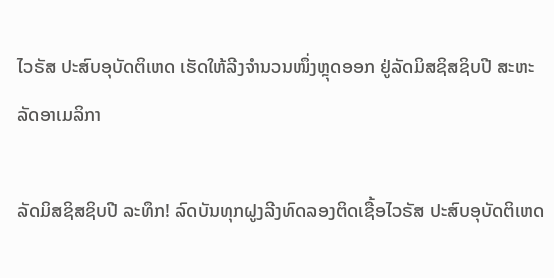ໄວຣັສ ປະສົບອຸບັດຕິເຫດ ເຮັດໃຫ້ລີງຈຳນວນໜຶ່ງຫຼຸດອອກ ຢູ່ລັດມິສຊິສຊິບປີ ສະຫະລັດອາເມລິກາ

ລັດມິສຊິສຊິບປີ ລະທຶກ! ລົດບັນທຸກຝູງລີງທົດລອງຕິດເຊື້ອໄວຣັສ ປະສົບອຸບັດຕິເຫດ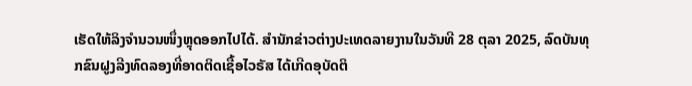ເຮັດໃຫ້ລິງຈຳນວນໜຶ່ງຫຼຸດອອກໄປໄດ້. ສຳນັກຂ່າວຕ່າງປະເທດລາຍງານໃນວັນທີ 28 ຕຸລາ 2025, ລົດບັນທຸກຂົນຝູງລີງທົດລອງທີ່ອາດຕິດເຊື້ອໄວຣັສ ໄດ້ເກີດອຸບັດຕິ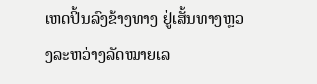ເຫດປິ້ນລົງຂ້າງທາງ ຢູ່ເສັ້ນທາງຫຼວງລະຫວ່າງລັດໝາຍເລ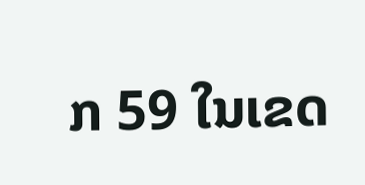ກ 59 ໃນເຂດ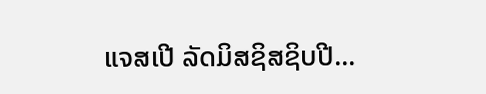ແຈສເປີ ລັດມິສຊິສຊິບປີ...